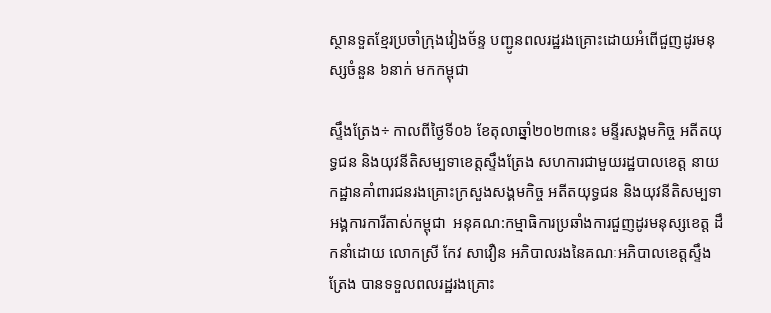ស្ថានទួតខ្មែរប្រចាំក្រុងវៀងច័ន្ទ បញ្ជូនពលរដ្ឋរងគ្រោះដោយអំពើជួញដូរមនុស្សចំនួន ៦នាក់ មកកម្ពុជា

ស្ទឹងត្រែង÷ កាលពីថ្ងៃទី០៦ ខែតុលាឆ្នាំ២០២៣នេះ មន្ទីរសង្គមកិច្ច អតីតយុទ្ធជន និងយុវនីតិសម្បទាខេត្តស្ទឹងត្រែង សហការជាមួយរដ្ឋបាលខេត្ត នាយកដ្ឋានគាំពារជនរងគ្រោះក្រសួងសង្គមកិច្ច អតីតយុទ្ធជន និងយុវនីតិសម្បទា អង្គការការីតាស់កម្ពុជា  អនុគណ:កម្មាធិការប្រឆាំងការជួញដូរមនុស្សខេត្ត ដឹកនាំដោយ លោកស្រី កែវ សាវឿន អភិបាលរងនៃគណៈអភិបាលខេត្តស្ទឹងត្រែង បានទទួលពលរដ្ឋរងគ្រោះ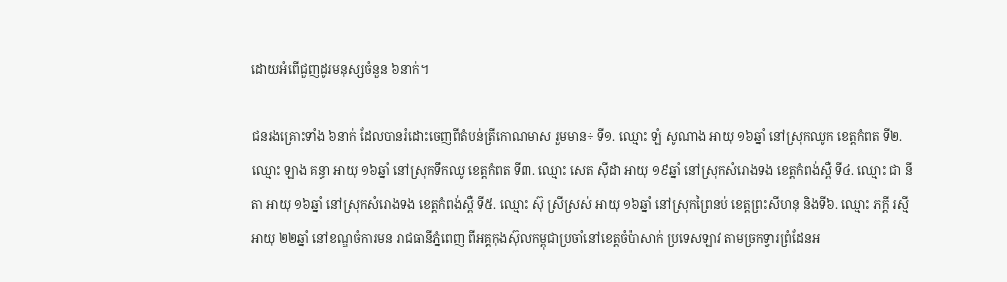ដោយអំពើជួញដូរមនុស្សចំនួន ៦នាក់។

ជនរងគ្រោះទាំង ៦នាក់ ដែលបានរំដោះចេញពីតំបន់ត្រីកោណមាស រួមមាន÷ ទី១. ឈ្មោះ ឡំ សូណាង អាយុ ១៦ឆ្នាំ នៅស្រុកឈូក ខេត្តកំពត ទី២. ឈ្មោះ ឡាង គន្ធា អាយុ ១៦ឆ្នាំ នៅស្រុកទឹកឈូ ខេត្តកំពត ទី៣. ឈ្មោះ សេត ស៊ីដា អាយុ ១៩ឆ្នាំ នៅស្រុកសំរោងទង ខេត្តកំពង់ស្ពឺ ទី៤. ឈ្មោះ ជា នីតា អាយុ ១៦ឆ្នាំ នៅស្រុកសំរោងទង ខេត្តកំពង់ស្ពឺ ទី៥. ឈ្មោះ ស៊ុ ស្រីស្រស់ អាយុ ១៦ឆ្នាំ នៅស្រុកព្រៃនប់ ខេត្តព្រះសីហនុ និងទី៦. ឈ្មោះ ភក្ដី រស្មី អាយុ ២២ឆ្នាំ នៅខណ្ឌចំការមន រាជធានីភ្នំពេញ ពីអគ្គកុងស៊ុលកម្ពុជាប្រចាំនៅខេត្តចំប៉ាសាក់ ប្រទេសឡាវ តាមច្រកទ្វារព្រំដែនអ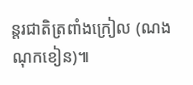ន្តរជាតិត្រពាំងក្រៀល (ណងណុកខៀន)៕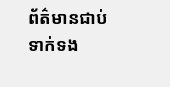ព័ត៌មានជាប់ទាក់ទង